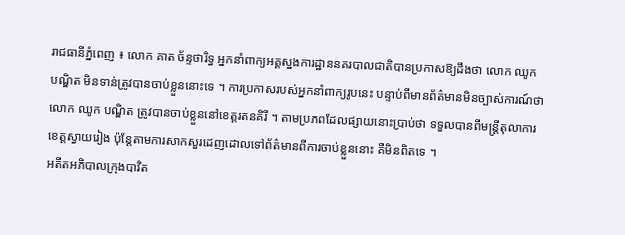រាជធានីភ្នំពេញ ៖ លោក គាត ច័ន្ទថារិទ្ធ អ្នកនាំពាក្យអគ្គស្នងការដ្ឋាននគរបាលជាតិបានប្រកាសឱ្យដឹងថា លោក ឈូក បណ្ឌិត មិនទាន់ត្រូវបានចាប់ខ្លួននោះទេ ។ ការប្រកាសរបស់អ្នកនាំពាក្យរូបនេះ បន្ទាប់ពីមានព័ត៌មានមិនច្បាស់ការណ៍ថា លោក ឈូក បណ្ឌិត ត្រូវបានចាប់ខ្លួននៅខេត្តរតនគិរី ។ តាមប្រភពដែលផ្សាយនោះប្រាប់ថា ទទួលបានពីមន្ត្រីតុលាការខេត្តស្វាយរៀង ប៉ុន្តែតាមការសាកសួរដេញដោលទៅព័ត៌មានពីការចាប់ខ្លួននោះ គឺមិនពិតទេ ។
អតីតអភិបាលក្រុងបាវិត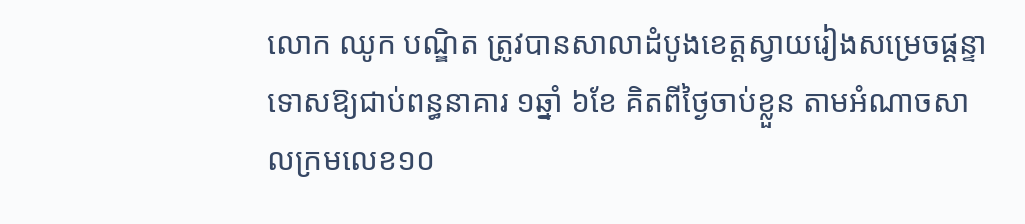លោក ឈូក បណ្ឌិត ត្រូវបានសាលាដំបូងខេត្តស្វាយរៀងសម្រេចផ្តន្ទាទោសឱ្យជាប់ពន្ធនាគារ ១ឆ្នាំ ៦ខែ គិតពីថ្ងៃចាប់ខ្លួន តាមអំណាចសាលក្រមលេខ១០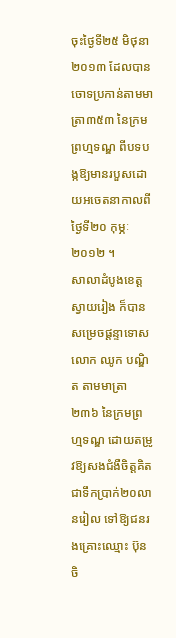ចុះថ្ងៃទី២៥ មិថុនា ២០១៣ ដែលបានចោទប្រកាន់តាមមាត្រា៣៥៣ នៃក្រមព្រហ្មទណ្ឌ ពីបទបង្កឱ្យមានរបួសដោយអចេតនាកាលពីថ្ងៃទី២០ កុម្ភៈ ២០១២ ។
សាលាដំបូងខេត្តស្វាយរៀង ក៏បានសម្រេចផ្តន្ទាទោសលោក ឈូក បណ្ឌិត តាមមាត្រា២៣៦ នៃក្រមព្រហ្មទណ្ឌ ដោយតម្រូវឱ្យសងជំងឺចិត្តគិតជាទឹកប្រាក់២០លានរៀល ទៅឱ្យជនរងគ្រោះឈ្មោះ ប៊ុន ចិ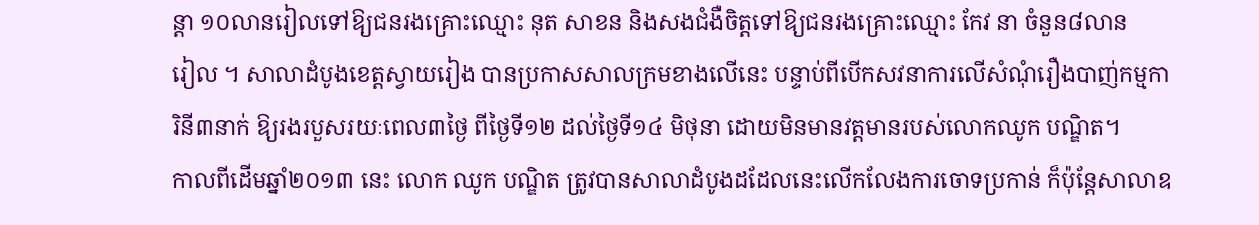ន្តា ១០លានរៀលទៅឱ្យជនរងគ្រោះឈ្មោះ នុត សាខន និងសងជំងឺចិត្តទៅឱ្យជនរងគ្រោះឈ្មោះ កែវ នា ចំនួន៨លាន
រៀល ។ សាលាដំបូងខេត្តស្វាយរៀង បានប្រកាសសាលក្រមខាងលើនេះ បន្ទាប់ពីបើកសវនាការលើសំណុំរឿងបាញ់កម្មការិនី៣នាក់ ឱ្យរងរបួសរយៈពេល៣ថ្ងៃ ពីថ្ងៃទី១២ ដល់ថ្ងៃទី១៤ មិថុនា ដោយមិនមានវត្តមានរបស់លោកឈូក បណ្ឌិត។
កាលពីដើមឆ្នាំ២០១៣ នេះ លោក ឈូក បណ្ឌិត ត្រូវបានសាលាដំបូងដដែលនេះលើកលែងការចោទប្រកាន់ ក៏ប៉ុន្តែសាលាឧ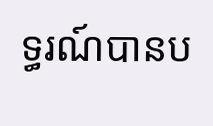ទ្ធរណ៍បានប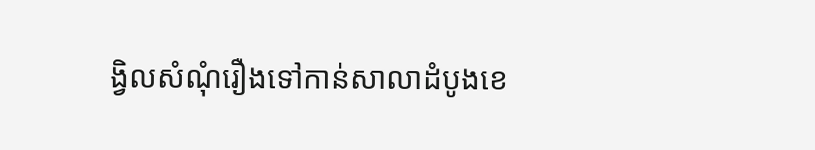ង្វិលសំណុំរឿងទៅកាន់សាលាដំបូងខេ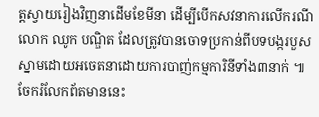ត្តស្វាយរៀងវិញនាដើមខែមីនា ដើម្បីបើកសវនាការលើករណីលោក ឈូក បណ្ឌិត ដែលត្រូវបានចោទប្រកាន់ពីបទបង្ករបួសស្នាមដោយអចេតនាដោយការបាញ់កម្មការិនីទាំង៣នាក់ ៕
ចែករំលែកព័តមាននេះ